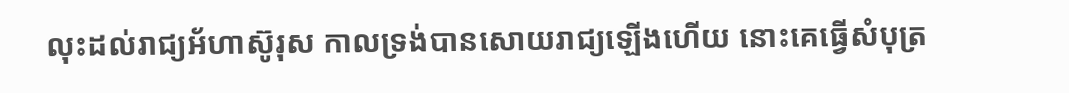លុះដល់រាជ្យអ័ហាស៊ូរុស កាលទ្រង់បានសោយរាជ្យឡើងហើយ នោះគេធ្វើសំបុត្រ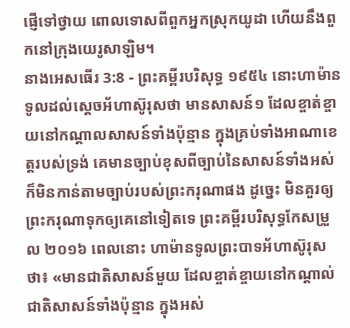ផ្ញើទៅថ្វាយ ពោលទោសពីពួកអ្នកស្រុកយូដា ហើយនឹងពួកនៅក្រុងយេរូសាឡិម។
នាងអេសធើរ 3:8 - ព្រះគម្ពីរបរិសុទ្ធ ១៩៥៤ នោះហាម៉ានទូលដល់ស្តេចអ័ហាស៊ូរុសថា មានសាសន៍១ ដែលខ្ចាត់ខ្ចាយនៅកណ្តាលសាសន៍ទាំងប៉ុន្មាន ក្នុងគ្រប់ទាំងអាណាខេត្តរបស់ទ្រង់ គេមានច្បាប់ខុសពីច្បាប់នៃសាសន៍ទាំងអស់ ក៏មិនកាន់តាមច្បាប់របស់ព្រះករុណាផង ដូច្នេះ មិនគួរឲ្យព្រះករុណាទុកឲ្យគេនៅទៀតទេ ព្រះគម្ពីរបរិសុទ្ធកែសម្រួល ២០១៦ ពេលនោះ ហាម៉ានទូលព្រះបាទអ័ហាស៊ូរុសថា៖ «មានជាតិសាសន៍មួយ ដែលខ្ចាត់ខ្ចាយនៅកណ្ដាល់ជាតិសាសន៍ទាំងប៉ុន្មាន ក្នុងអស់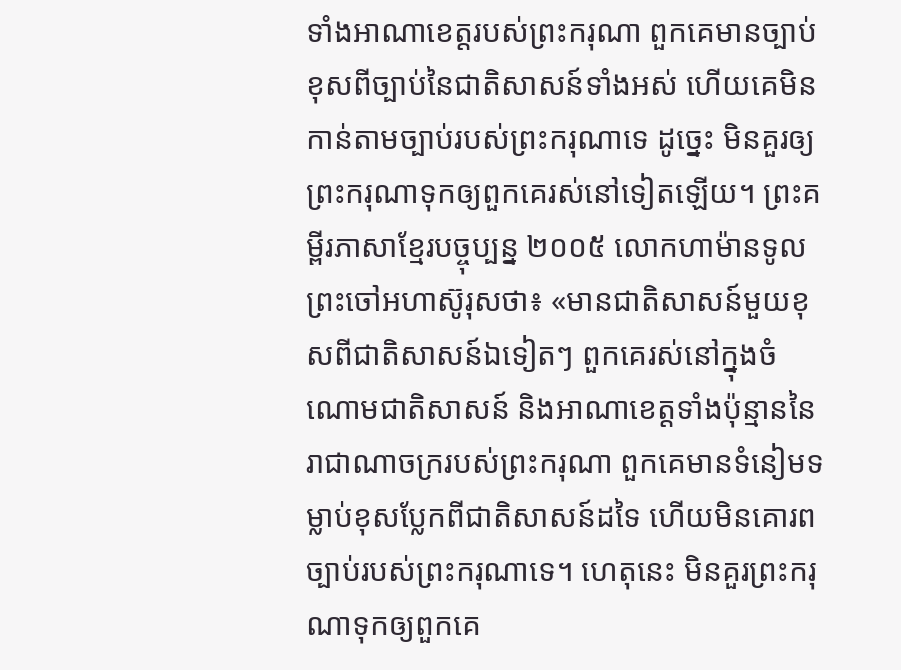ទាំងអាណាខេត្តរបស់ព្រះករុណា ពួកគេមានច្បាប់ខុសពីច្បាប់នៃជាតិសាសន៍ទាំងអស់ ហើយគេមិនកាន់តាមច្បាប់របស់ព្រះករុណាទេ ដូច្នេះ មិនគួរឲ្យព្រះករុណាទុកឲ្យពួកគេរស់នៅទៀតឡើយ។ ព្រះគម្ពីរភាសាខ្មែរបច្ចុប្បន្ន ២០០៥ លោកហាម៉ានទូលព្រះចៅអហាស៊ូរុសថា៖ «មានជាតិសាសន៍មួយខុសពីជាតិសាសន៍ឯទៀតៗ ពួកគេរស់នៅក្នុងចំណោមជាតិសាសន៍ និងអាណាខេត្តទាំងប៉ុន្មាននៃរាជាណាចក្ររបស់ព្រះករុណា ពួកគេមានទំនៀមទម្លាប់ខុសប្លែកពីជាតិសាសន៍ដទៃ ហើយមិនគោរពច្បាប់របស់ព្រះករុណាទេ។ ហេតុនេះ មិនគួរព្រះករុណាទុកឲ្យពួកគេ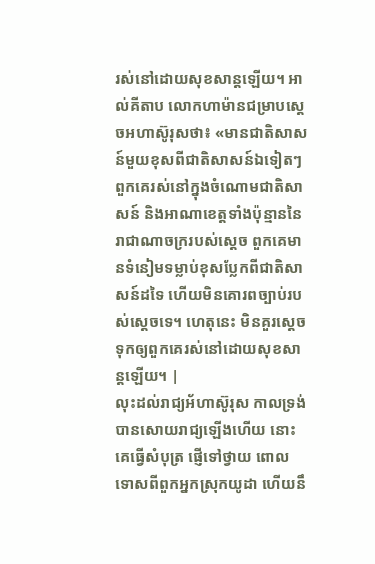រស់នៅដោយសុខសាន្តឡើយ។ អាល់គីតាប លោកហាម៉ានជម្រាបស្តេចអហាស៊ូរុសថា៖ «មានជាតិសាសន៍មួយខុសពីជាតិសាសន៍ឯទៀតៗ ពួកគេរស់នៅក្នុងចំណោមជាតិសាសន៍ និងអាណាខេត្តទាំងប៉ុន្មាននៃរាជាណាចក្ររបស់ស្តេច ពួកគេមានទំនៀមទម្លាប់ខុសប្លែកពីជាតិសាសន៍ដទៃ ហើយមិនគោរពច្បាប់របស់ស្តេចទេ។ ហេតុនេះ មិនគួរស្តេចទុកឲ្យពួកគេរស់នៅដោយសុខសាន្តឡើយ។ |
លុះដល់រាជ្យអ័ហាស៊ូរុស កាលទ្រង់បានសោយរាជ្យឡើងហើយ នោះគេធ្វើសំបុត្រ ផ្ញើទៅថ្វាយ ពោលទោសពីពួកអ្នកស្រុកយូដា ហើយនឹ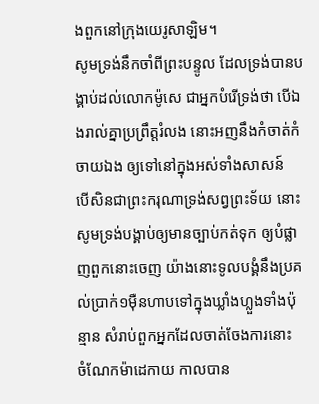ងពួកនៅក្រុងយេរូសាឡិម។
សូមទ្រង់នឹកចាំពីព្រះបន្ទូល ដែលទ្រង់បានបង្គាប់ដល់លោកម៉ូសេ ជាអ្នកបំរើទ្រង់ថា បើឯងរាល់គ្នាប្រព្រឹត្តរំលង នោះអញនឹងកំចាត់កំចាយឯង ឲ្យទៅនៅក្នុងអស់ទាំងសាសន៍
បើសិនជាព្រះករុណាទ្រង់សព្វព្រះទ័យ នោះសូមទ្រង់បង្គាប់ឲ្យមានច្បាប់កត់ទុក ឲ្យបំផ្លាញពួកនោះចេញ យ៉ាងនោះទូលបង្គំនឹងប្រគល់ប្រាក់១ម៉ឺនហាបទៅក្នុងឃ្លាំងហ្លួងទាំងប៉ុន្មាន សំរាប់ពួកអ្នកដែលចាត់ចែងការនោះ
ចំណែកម៉ាដេកាយ កាលបាន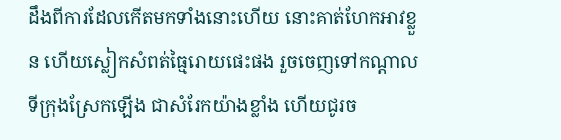ដឹងពីការដែលកើតមកទាំងនោះហើយ នោះគាត់ហែកអាវខ្លួន ហើយស្លៀកសំពត់ធ្មៃរោយផេះផង រួចចេញទៅកណ្តាលទីក្រុងស្រែកឡើង ជាសំរែកយ៉ាងខ្លាំង ហើយជូរច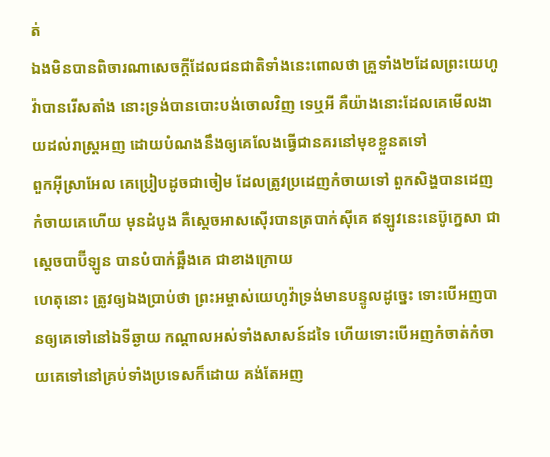ត់
ឯងមិនបានពិចារណាសេចក្ដីដែលជនជាតិទាំងនេះពោលថា គ្រួទាំង២ដែលព្រះយេហូវ៉ាបានរើសតាំង នោះទ្រង់បានបោះបង់ចោលវិញ ទេឬអី គឺយ៉ាងនោះដែលគេមើលងាយដល់រាស្ត្រអញ ដោយបំណងនឹងឲ្យគេលែងធ្វើជានគរនៅមុខខ្លួនតទៅ
ពួកអ៊ីស្រាអែល គេប្រៀបដូចជាចៀម ដែលត្រូវប្រដេញកំចាយទៅ ពួកសិង្ហបានដេញកំចាយគេហើយ មុនដំបូង គឺស្តេចអាសស៊ើរបានត្របាក់ស៊ីគេ ឥឡូវនេះនេប៊ូក្នេសា ជាស្តេចបាប៊ីឡូន បានបំបាក់ឆ្អឹងគេ ជាខាងក្រោយ
ហេតុនោះ ត្រូវឲ្យឯងប្រាប់ថា ព្រះអម្ចាស់យេហូវ៉ាទ្រង់មានបន្ទូលដូច្នេះ ទោះបើអញបានឲ្យគេទៅនៅឯទីឆ្ងាយ កណ្តាលអស់ទាំងសាសន៍ដទៃ ហើយទោះបើអញកំចាត់កំចាយគេទៅនៅគ្រប់ទាំងប្រទេសក៏ដោយ គង់តែអញ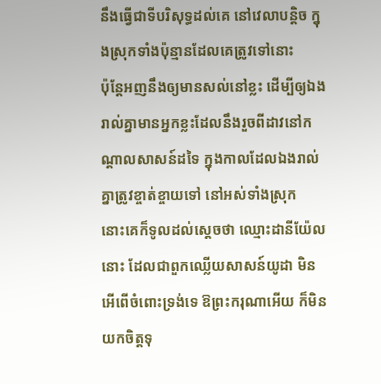នឹងធ្វើជាទីបរិសុទ្ធដល់គេ នៅវេលាបន្តិច ក្នុងស្រុកទាំងប៉ុន្មានដែលគេត្រូវទៅនោះ
ប៉ុន្តែអញនឹងឲ្យមានសល់នៅខ្លះ ដើម្បីឲ្យឯងរាល់គ្នាមានអ្នកខ្លះដែលនឹងរួចពីដាវនៅកណ្តាលសាសន៍ដទៃ ក្នុងកាលដែលឯងរាល់គ្នាត្រូវខ្ចាត់ខ្ចាយទៅ នៅអស់ទាំងស្រុក
នោះគេក៏ទូលដល់ស្តេចថា ឈ្មោះដានីយ៉ែលនោះ ដែលជាពួកឈ្លើយសាសន៍យូដា មិនអើពើចំពោះទ្រង់ទេ ឱព្រះករុណាអើយ ក៏មិនយកចិត្តទុ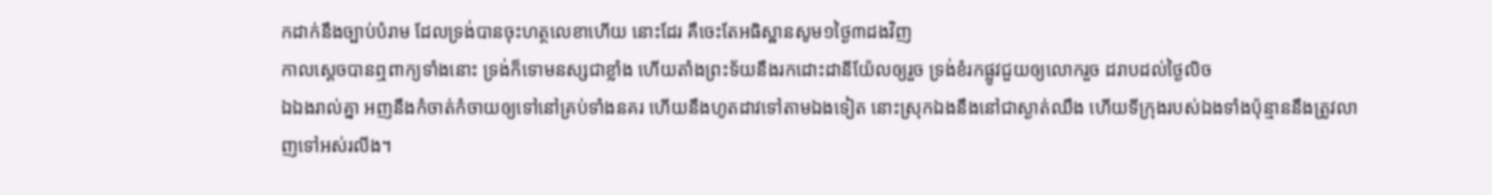កដាក់នឹងច្បាប់បំរាម ដែលទ្រង់បានចុះហត្ថលេខាហើយ នោះដែរ គឺចេះតែអធិស្ឋានសូម១ថ្ងៃ៣ដងវិញ
កាលស្តេចបានឮពាក្យទាំងនោះ ទ្រង់ក៏ទោមនស្សជាខ្លាំង ហើយតាំងព្រះទ័យនឹងរកដោះដានីយ៉ែលឲ្យរួច ទ្រង់ខំរកផ្លូវជួយឲ្យលោករួច ដរាបដល់ថ្ងៃលិច
ឯឯងរាល់គ្នា អញនឹងកំចាត់កំចាយឲ្យទៅនៅគ្រប់ទាំងនគរ ហើយនឹងហូតដាវទៅតាមឯងទៀត នោះស្រុកឯងនឹងនៅជាស្ងាត់ឈឹង ហើយទីក្រុងរបស់ឯងទាំងប៉ុន្មាននឹងត្រូវលាញទៅអស់រលីង។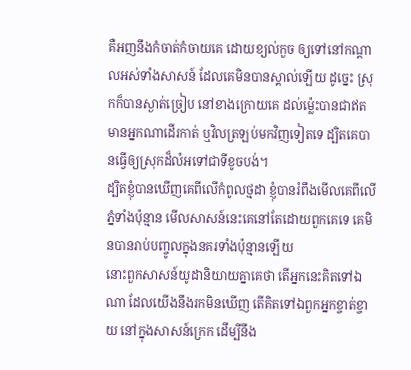គឺអញនឹងកំចាត់កំចាយគេ ដោយខ្យល់កួច ឲ្យទៅនៅកណ្តាលអស់ទាំងសាសន៍ ដែលគេមិនបានស្គាល់ឡើយ ដូច្នេះ ស្រុកក៏បានស្ងាត់ច្រៀប នៅខាងក្រោយគេ ដល់ម៉្លេះបានជាឥតមានអ្នកណាដើរកាត់ ឬវិលត្រឡប់មកវិញទៀតទេ ដ្បិតគេបានធ្វើឲ្យស្រុកដ៏លំអទៅជាទីខូចបង់។
ដ្បិតខ្ញុំបានឃើញគេពីលើកំពូលថ្មដា ខ្ញុំបានរំពឹងមើលគេពីលើភ្នំទាំងប៉ុន្មាន មើលសាសន៍នេះគេនៅតែដោយពួកគេទេ គេមិនបានរាប់បញ្ចូលក្នុងនគរទាំងប៉ុន្មានឡើយ
នោះពួកសាសន៍យូដានិយាយគ្នាគេថា តើអ្នកនេះគិតទៅឯណា ដែលយើងនឹងរកមិនឃើញ តើគិតទៅឯពួកអ្នកខ្ចាត់ខ្ចាយ នៅក្នុងសាសន៍ក្រេក ដើម្បីនឹង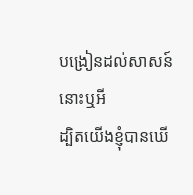បង្រៀនដល់សាសន៍នោះឬអី
ដ្បិតយើងខ្ញុំបានឃើ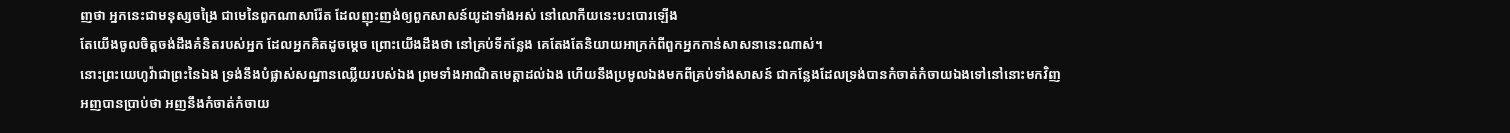ញថា អ្នកនេះជាមនុស្សចង្រៃ ជាមេនៃពួកណាសារ៉ែត ដែលញុះញង់ឲ្យពួកសាសន៍យូដាទាំងអស់ នៅលោកីយនេះបះបោរឡើង
តែយើងចូលចិត្តចង់ដឹងគំនិតរបស់អ្នក ដែលអ្នកគិតដូចម្តេច ព្រោះយើងដឹងថា នៅគ្រប់ទីកន្លែង គេតែងតែនិយាយអាក្រក់ពីពួកអ្នកកាន់សាសនានេះណាស់។
នោះព្រះយេហូវ៉ាជាព្រះនៃឯង ទ្រង់នឹងបំផ្លាស់សណ្ឋានឈ្លើយរបស់ឯង ព្រមទាំងអាណិតមេត្តាដល់ឯង ហើយនឹងប្រមូលឯងមកពីគ្រប់ទាំងសាសន៍ ជាកន្លែងដែលទ្រង់បានកំចាត់កំចាយឯងទៅនៅនោះមកវិញ
អញបានប្រាប់ថា អញនឹងកំចាត់កំចាយ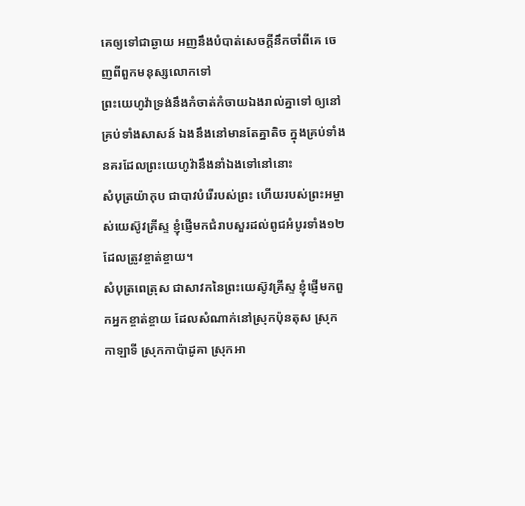គេឲ្យទៅជាឆ្ងាយ អញនឹងបំបាត់សេចក្ដីនឹកចាំពីគេ ចេញពីពួកមនុស្សលោកទៅ
ព្រះយេហូវ៉ាទ្រង់នឹងកំចាត់កំចាយឯងរាល់គ្នាទៅ ឲ្យនៅគ្រប់ទាំងសាសន៍ ឯងនឹងនៅមានតែគ្នាតិច ក្នុងគ្រប់ទាំងនគរដែលព្រះយេហូវ៉ានឹងនាំឯងទៅនៅនោះ
សំបុត្រយ៉ាកុប ជាបាវបំរើរបស់ព្រះ ហើយរបស់ព្រះអម្ចាស់យេស៊ូវគ្រីស្ទ ខ្ញុំផ្ញើមកជំរាបសួរដល់ពូជអំបូរទាំង១២ ដែលត្រូវខ្ចាត់ខ្ចាយ។
សំបុត្រពេត្រុស ជាសាវកនៃព្រះយេស៊ូវគ្រីស្ទ ខ្ញុំផ្ញើមកពួកអ្នកខ្ចាត់ខ្ចាយ ដែលសំណាក់នៅស្រុកប៉ុនតុស ស្រុកកាឡាទី ស្រុកកាប៉ាដូគា ស្រុកអា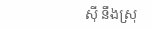ស៊ី នឹងស្រុ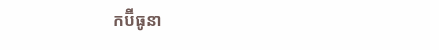កប៊ីធូនា